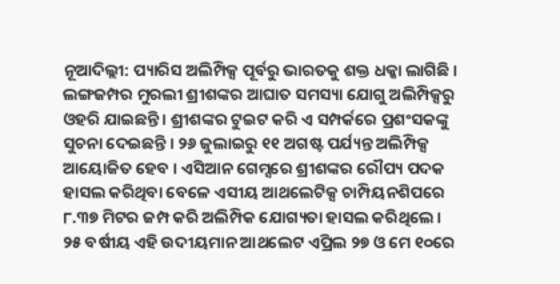ନୂଆଦିଲ୍ଲୀ: ପ୍ୟାରିସ ଅଲିମ୍ପିକ୍ସ ପୂର୍ବରୁ ଭାରତକୁ ଶକ୍ତ ଧକ୍କା ଲାଗିଛି । ଲଙ୍ଗଜମ୍ପର ମୁରଲୀ ଶ୍ରୀଶଙ୍କର ଆଘାତ ସମସ୍ୟା ଯୋଗୁ ଅଲିମ୍ପିକ୍ସରୁ ଓହରି ଯାଇଛନ୍ତି । ଶ୍ରୀଶଙ୍କର ଟୁଇଟ କରି ଏ ସମ୍ପର୍କରେ ପ୍ରଶଂସକଙ୍କୁ ସୁଚନା ଦେଇଛନ୍ତି । ୨୬ ଜୁଲାଇରୁ ୧୧ ଅଗଷ୍ଟ ପର୍ଯ୍ୟନ୍ତ ଅଲିମ୍ପିକ୍ସ ଆୟୋଜିତ ହେବ । ଏସିଆନ ଗେମ୍ସରେ ଶ୍ରୀଶଙ୍କର ରୌପ୍ୟ ପଦକ ହାସଲ କରିଥିବା ବେଳେ ଏସୀୟ ଆଥଲେଟିକ୍ସ ଚାମ୍ପିୟନଶିପରେ ୮.୩୭ ମିଟର ଜମ୍ପ କରି ଅଲିମ୍ପିକ ଯୋଗ୍ୟତା ହାସଲ କରିଥିଲେ । ୨୫ ବର୍ଷୀୟ ଏହି ଉଦୀୟମାନ ଆଥଲେଟ ଏପ୍ରିଲ ୨୭ ଓ ମେ ୧୦ରେ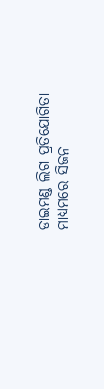ଡାଇମଣ୍ଡ ଲିଗ ପ୍ରତିଯୋଗିତା ମାଧ୍ୟମରେ ସିଜନ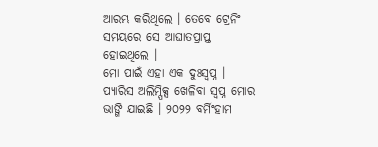ଆରମ୍ଭ କରିଥିଲେ । ତେବେ ଟ୍ରେନିଂ ସମୟରେ ସେ ଆଘାତପ୍ରାପ୍ତ ହୋଇଥିଲେ ।
ମୋ ପାଇଁ ଏହା ଏକ ଦୁଃସ୍ୱପ୍ନ । ପ୍ୟାରିସ ଅଲିମ୍ପିକ୍ସ ଖେଳିବା ସ୍ୱପ୍ନ ମୋର ଭାଙ୍ଗି ଯାଇଛି । ୨୦୨୨ ବର୍ମିଂହାମ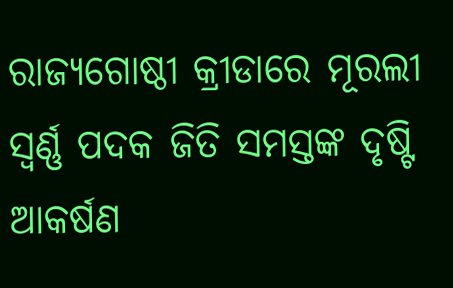ରାଜ୍ୟଗୋଷ୍ଠୀ କ୍ରୀଡାରେ ମୂରଲୀ ସ୍ୱର୍ଣ୍ଣ ପଦକ ଜିତି ସମସ୍ତଙ୍କ ଦୃଷ୍ଟି ଆକର୍ଷଣ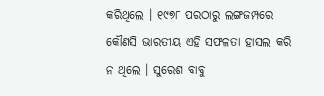କରିଥିଲେ । ୧୯୭୮ ପରଠାରୁ ଲଙ୍ଗଜମ୍ପରେ କୌଣସି ଭାରତୀୟ ଏହି ସଫଳତା ହାସଲ କରି ନ ଥିଲେ । ସୁରେଶ ବାବୁ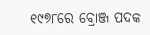୧୯୭୮ରେ ବ୍ରୋଞ୍ଜ ପଦକ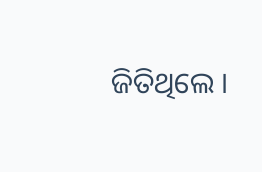ଜିତିଥିଲେ ।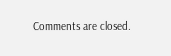Comments are closed.